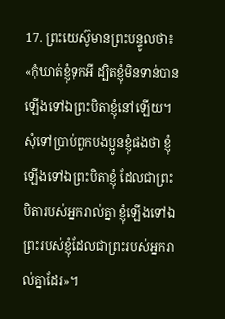17. ព្រះយេស៊ូមានព្រះបន្ទូលថា៖ «កុំឃាត់ខ្ញុំទុកអី ដ្បិតខ្ញុំមិនទាន់បានឡើងទៅឯព្រះបិតាខ្ញុំនៅឡើយ។ សុំទៅប្រាប់ពួកបងប្អូនខ្ញុំផងថា ខ្ញុំឡើងទៅឯព្រះបិតាខ្ញុំ ដែលជាព្រះបិតារបស់អ្នករាល់គ្នា ខ្ញុំឡើងទៅឯព្រះរបស់ខ្ញុំដែលជាព្រះរបស់អ្នករាល់គ្នាដែរ»។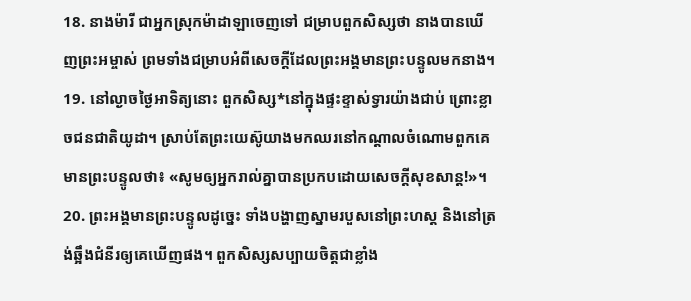18. នាងម៉ារី ជាអ្នកស្រុកម៉ាដាឡាចេញទៅ ជម្រាបពួកសិស្សថា នាងបានឃើញព្រះអម្ចាស់ ព្រមទាំងជម្រាបអំពីសេចក្ដីដែលព្រះអង្គមានព្រះបន្ទូលមកនាង។
19. នៅល្ងាចថ្ងៃអាទិត្យនោះ ពួកសិស្ស*នៅក្នុងផ្ទះខ្ទាស់ទ្វារយ៉ាងជាប់ ព្រោះខ្លាចជនជាតិយូដា។ ស្រាប់តែព្រះយេស៊ូយាងមកឈរនៅកណ្ដាលចំណោមពួកគេមានព្រះបន្ទូលថា៖ «សូមឲ្យអ្នករាល់គ្នាបានប្រកបដោយសេចក្ដីសុខសាន្ត!»។
20. ព្រះអង្គមានព្រះបន្ទូលដូច្នេះ ទាំងបង្ហាញស្នាមរបួសនៅព្រះហស្ដ និងនៅត្រង់ឆ្អឹងជំនីរឲ្យគេឃើញផង។ ពួកសិស្សសប្បាយចិត្តជាខ្លាំង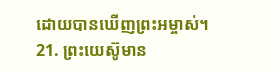ដោយបានឃើញព្រះអម្ចាស់។
21. ព្រះយេស៊ូមាន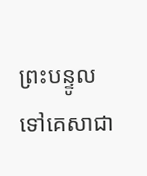ព្រះបន្ទូលទៅគេសាជា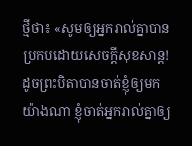ថ្មីថា៖ «សូមឲ្យអ្នករាល់គ្នាបានប្រកបដោយសេចក្ដីសុខសាន្ត! ដូចព្រះបិតាបានចាត់ខ្ញុំឲ្យមកយ៉ាងណា ខ្ញុំចាត់អ្នករាល់គ្នាឲ្យ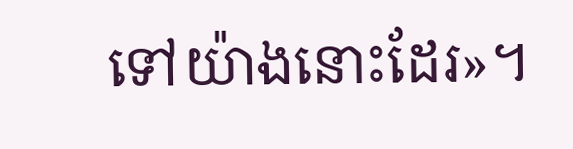ទៅយ៉ាងនោះដែរ»។